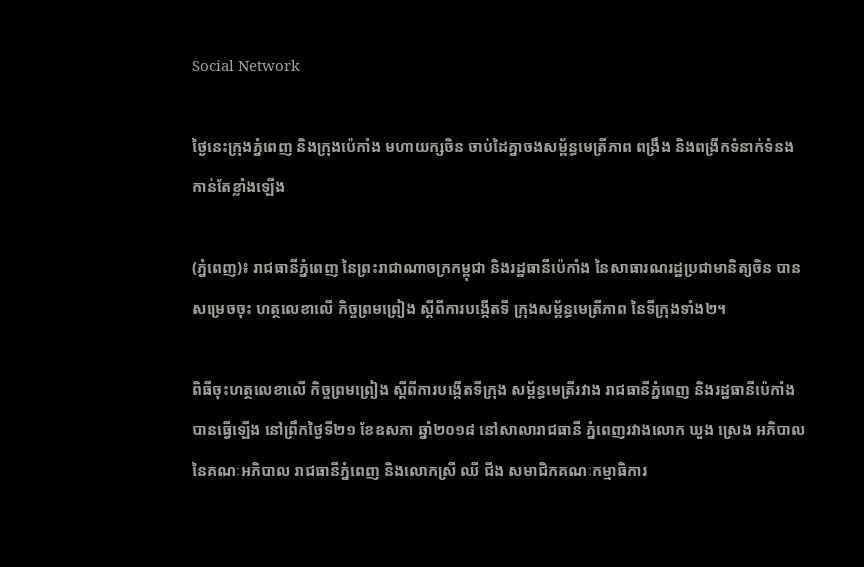Social Network

ថ្ងៃនេះក្រុងភ្នំពេញ និងក្រុងប៉េកាំង មហាយក្សចិន ចាប់ដៃគ្នាចងសម្ព័ន្ធមេត្រីភាព ពង្រឹង និងពង្រីកទំនាក់ទំនងកាន់តែខ្លាំងឡើង

(ភ្នំពេញ)៖ រាជធានីភ្នំពេញ នៃព្រះរាជាណាចក្រកម្ពុជា និងរដ្ឋធានីប៉េកាំង នៃសាធារណរដ្ឋប្រជាមានិត្យចិន បានសម្រេចចុះ ហត្ថលេខាលើ កិច្ចព្រមព្រៀង ស្តីពីការបង្កើតទី ក្រុងសម្ព័ន្ធមេត្រីភាព នៃទីក្រុងទាំង២។

ពិធីចុះហត្ថលេខាលើ កិច្ចព្រមព្រៀង ស្ដីពីការបង្កើតទីក្រុង សម្ព័ន្ធមេត្រីរវាង រាជធានីភ្នំពេញ និងរដ្ឋធានីប៉េកាំង បានធ្វើឡើង នៅព្រឹកថ្ងៃទី២១ ខែឧសភា ឆ្នាំ២០១៨ នៅសាលារាជធានី ភ្នំពេញរវាងលោក ឃួង ស្រេង អភិបាល នៃគណៈអភិបាល រាជធានីភ្នំពេញ និងលោកស្រី ឈី ជីង សមាជិកគណៈកម្មាធិការ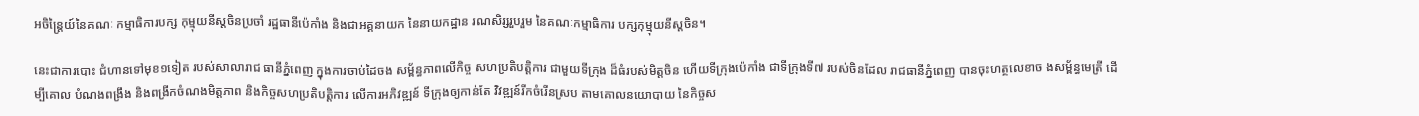អចិន្រ្តៃយ៍នៃគណៈ កម្មាធិការបក្ស កុម្មុយនីស្តចិនប្រចាំ រដ្ឋធានីប៉េកាំង និងជាអគ្គនាយក នៃនាយកដ្ឋាន រណសិរ្សរួបរួម នៃគណៈកម្មាធិការ បក្សកុម្មុយនីស្តចិន។

នេះជាការបោះ ជំហានទៅមុខ១ទៀត របស់សាលារាជ ធានីភ្នំពេញ ក្នុងការចាប់ដៃចង សម្ព័ន្ធភាពលើកិច្ច សហប្រតិបត្តិការ ជាមួយទីក្រុង ដ៏ធំរបស់មិត្តចិន ហើយទីក្រុងប៉េកាំង ជាទីក្រុងទី៧ របស់ចិនដែល រាជធានីភ្នំពេញ បានចុះហត្ថលេខាច ងសម្ព័ន្ធមេត្រី ដើម្បីគោល បំណងពង្រឹង និងពង្រីកចំណងមិត្តភាព និងកិច្ចសហប្រតិបត្តិការ លើការអភិវឌ្ឍន៍ ទីក្រុងឲ្យកាន់តែ វិវឌ្ឍន៍រីកចំរើនស្រប តាមគោលនយោបាយ នៃកិច្ចស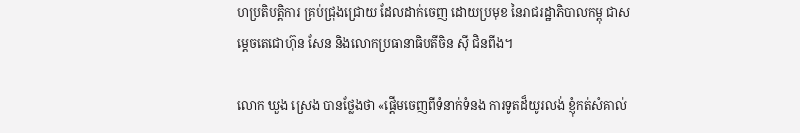ហប្រតិបត្តិការ គ្រប់ជ្រុងជ្រោយ ដែលដាក់ចេញ ដោយប្រមុខ នៃរាជរដ្ឋាភិបាលកម្ពុ ជាសម្តេចតេជោហ៊ុន សែន និងលោកប្រធានាធិបតីចិន ស៊ី ជិនពីង។

លោក ឃួង ស្រេង បានថ្លែងថា «ផ្តើមចេញពីទំនាក់ទំនង ការទូតដ៏យូរលង់ ខ្ញុំកត់សំគាល់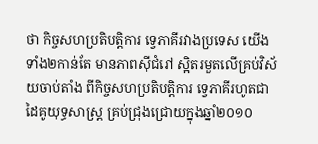ថា កិច្ចសហប្រតិបត្តិការ ទ្វេភាគីរវាងប្រទេស យើងទាំង២កាន់តែ មានភាពស៊ីជំរៅ ស្អិតរមួតលើគ្រប់វិស័យចាប់តាំង ពីកិច្ចសហប្រតិបត្តិការ ទ្វេភាគីរហូតជា ដៃគូយុទ្ធសាស្ត្រ គ្រប់ជ្រុងជ្រោយក្នុងឆ្នាំ២០១០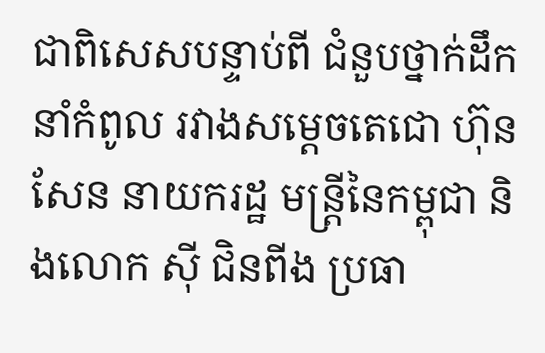ជាពិសេសបន្ទាប់ពី ជំនួបថ្នាក់ដឹកនាំកំពូល រវាងសម្តេចតេជោ ហ៊ុន សែន នាយករដ្ឋ មន្ត្រីនៃកម្ពុជា និងលោក ស៊ី ជិនពីង ប្រធា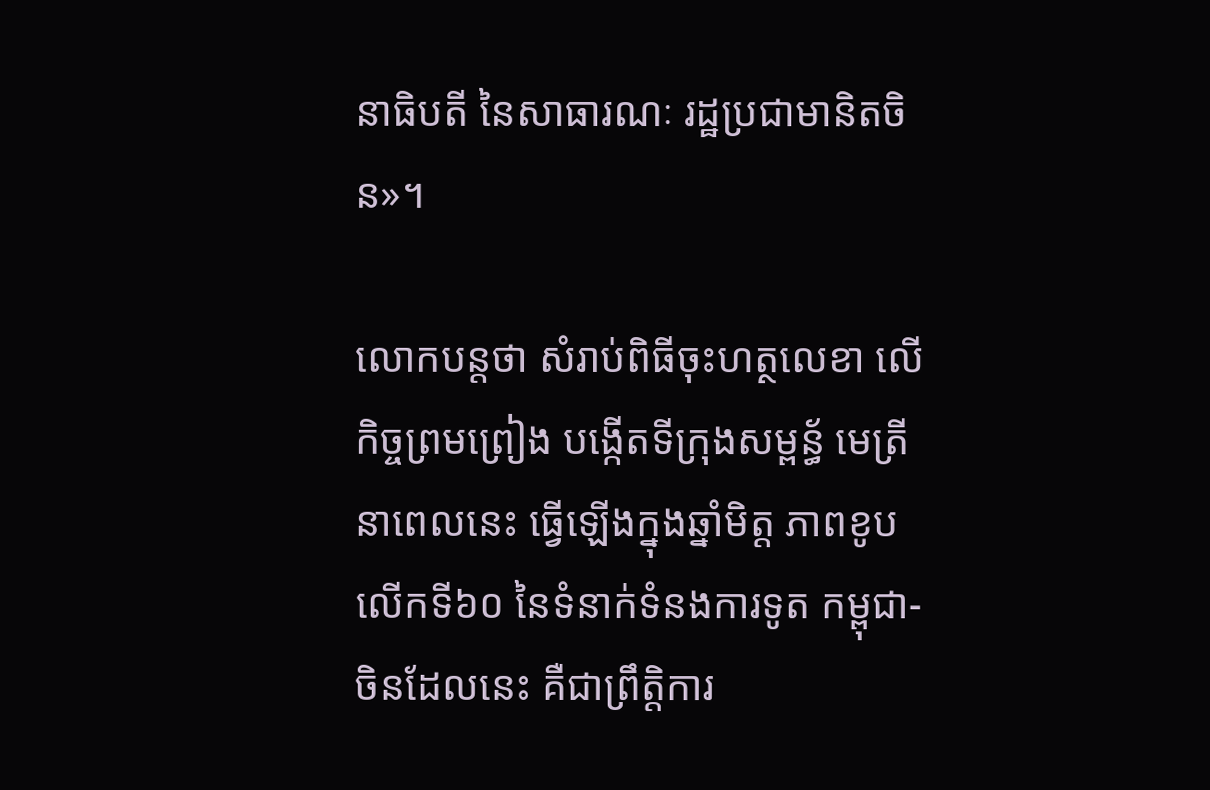នាធិបតី នៃសាធារណៈ រដ្ឋប្រជាមានិតចិន»។

លោកបន្តថា សំរាប់ពិធីចុះហត្ថលេខា លើកិច្ចព្រមព្រៀង បង្កើតទីក្រុងសម្ពន្ធ័ មេត្រីនាពេលនេះ ធ្វើឡើងក្នុងឆ្នាំមិត្ត ភាពខូបលើកទី៦០ នៃទំនាក់ទំនងការទូត កម្ពុជា-ចិនដែលនេះ គឺជាព្រឹត្តិការ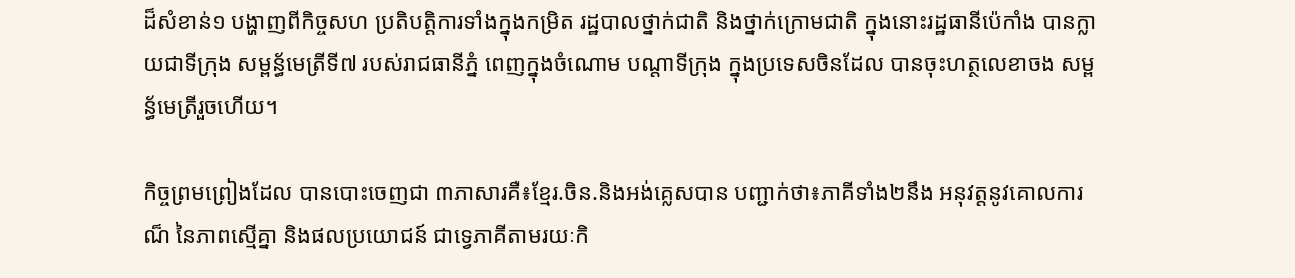ដ៏សំខាន់១ បង្ហាញពីកិច្ចសហ ប្រតិបត្តិការទាំងក្នុងកម្រិត រដ្ឋបាលថ្នាក់ជាតិ និងថ្នាក់ក្រោមជាតិ ក្នុងនោះរដ្ឋធានីប៉េកាំង បានក្លាយជាទីក្រុង សម្ពន្ធ័មេត្រីទី៧ របស់រាជធានីភ្នំ ពេញក្នុងចំណោម បណ្តាទីក្រុង ក្នុងប្រទេសចិនដែល បានចុះហត្ថលេខាចង សម្ពន្ធ័មេត្រីរួចហើយ។

កិច្ចព្រមព្រៀងដែល បានបោះចេញជា ៣ភាសារគឺ៖ខ្មែរ.ចិន.និងអង់គ្លេសបាន បញ្ជាក់ថា៖ភាគីទាំង២នឹង អនុវត្តនូវគោលការណ៏ នៃភាពស្មើគ្នា និងផលប្រយោជន៍ ជាទ្វេភាគីតាមរយៈកិ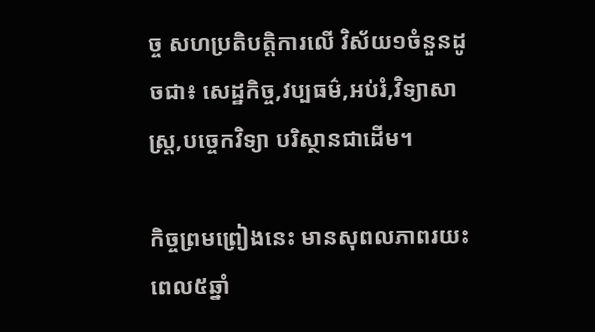ច្ច សហប្រតិបត្តិការលើ វិស័យ១ចំនួនដូចជា៖ សេដ្ឋកិច្ច,វប្បធម៌,អប់រំ,វិទ្យាសាស្ត្រ,បច្ចេកវិទ្យា បរិស្ថានជាដើម។

កិច្ចព្រមព្រៀងនេះ មានសុពលភាពរយះ ពេល៥ឆ្នាំ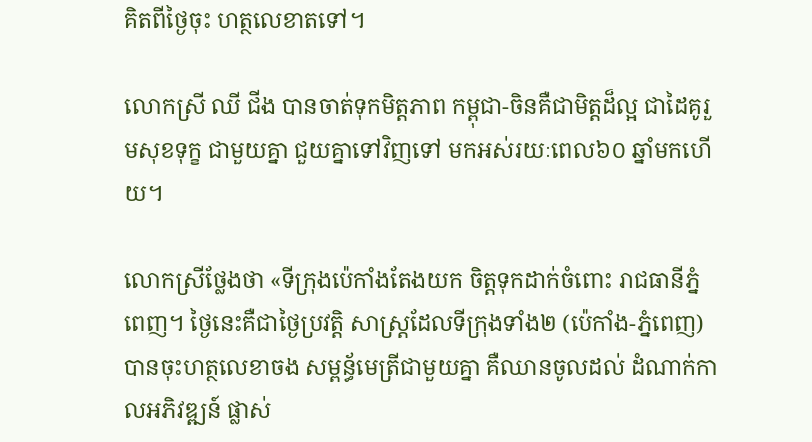គិតពីថ្ងៃចុះ ហត្ថលេខាតទៅ។

លោកស្រី ឈី ជីង បានចាត់ទុកមិត្តភាព កម្ពុជា-ចិនគឺជាមិត្តដ៏ល្អ ជាដៃគូរួមសុខទុក្ខ ជាមួយគ្នា ជួយគ្នាទៅវិញទៅ មកអស់រយៈពេល៦០ ឆ្នាំមកហើយ។

លោកស្រីថ្លែងថា «ទីក្រុងប៉េកាំងតែងយក ចិត្តទុកដាក់ចំពោះ រាជធានីភ្នំពេញ។ ថ្ងៃនេះគឺជាថ្ងៃប្រវត្តិ សាស្ត្រដែលទីក្រុងទាំង២ (ប៉េកាំង-ភ្នំពេញ) បានចុះហត្ថលេខាចង សម្ពន្ធ័មេត្រីជាមួយគ្នា គឺឈានចូលដល់ ដំណាក់កាលអភិវឌ្ឍន៍ ផ្លាស់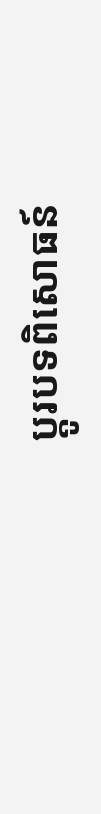ប្តូរបទពិសោធន៍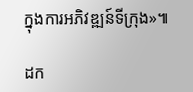ក្នុងការអភិវឌ្ឍន៍ទីក្រុង»៕

ដក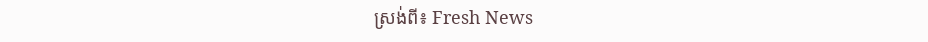ស្រង់ពី៖ Fresh News